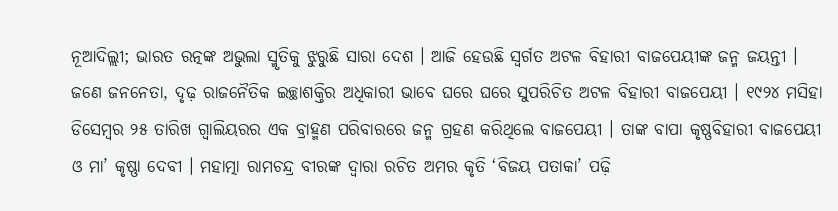ନୂଆଦିଲ୍ଲୀ; ଭାରତ ରତ୍ନଙ୍କ ଅଭୁଲା ସ୍ମୃତିକୁ ଝୁରୁଛି ସାରା ଦେଶ । ଆଜି ହେଉଛି ସ୍ୱର୍ଗତ ଅଟଳ ବିହାରୀ ବାଜପେୟୀଙ୍କ ଜନ୍ମ ଜୟନ୍ତୀ । ଜଣେ ଜନନେତା, ଦୃଢ଼ ରାଜନୈତିକ ଇଚ୍ଛାଶକ୍ତିର ଅଧିକାରୀ ଭାବେ ଘରେ ଘରେ ସୁପରିଚିତ ଅଟଳ ବିହାରୀ ବାଜପେୟୀ । ୧୯୨୪ ମସିହା ଡିସେମ୍ବର ୨୫ ତାରିଖ ଗ୍ଵାଲିୟରର ଏକ ବ୍ରାହ୍ମଣ ପରିବାରରେ ଜନ୍ମ ଗ୍ରହଣ କରିଥିଲେ ବାଜପେୟୀ । ତାଙ୍କ ବାପା କୃଷ୍ଣବିହାରୀ ବାଜପେୟୀ ଓ ମା’ କୃଷ୍ଣା ଦେବୀ । ମହାତ୍ମା ରାମଚନ୍ଦ୍ର ବୀରଙ୍କ ଦ୍ୱାରା ରଚିତ ଅମର କୃତି ‘ବିଜୟ ପତାକା’ ପଢ଼ି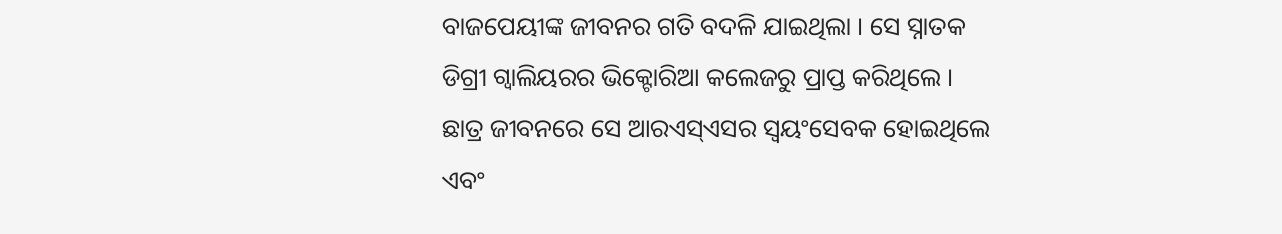ବାଜପେୟୀଙ୍କ ଜୀବନର ଗତି ବଦଳି ଯାଇଥିଲା । ସେ ସ୍ନାତକ ଡିଗ୍ରୀ ଗ୍ୱାଲିୟରର ଭିକ୍ଟୋରିଆ କଲେଜରୁ ପ୍ରାପ୍ତ କରିଥିଲେ । ଛାତ୍ର ଜୀବନରେ ସେ ଆରଏସ୍ଏସର ସ୍ୱୟଂସେବକ ହୋଇଥିଲେ ଏବଂ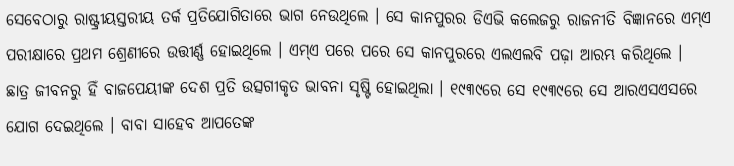ସେବେଠାରୁ ରାଷ୍ଟ୍ରୀୟସ୍ତରୀୟ ତର୍କ ପ୍ରତିଯୋଗିତାରେ ଭାଗ ନେଉଥିଲେ । ସେ କାନପୁରର ଡିଏଭି କଲେଜରୁ ରାଜନୀତି ବିଜ୍ଞାନରେ ଏମ୍ଏ ପରୀକ୍ଷାରେ ପ୍ରଥମ ଶ୍ରେଣୀରେ ଉତ୍ତୀର୍ଣ୍ଣ ହୋଇଥିଲେ । ଏମ୍ଏ ପରେ ପରେ ସେ କାନପୁରରେ ଏଲଏଲବି ପଢ଼ା ଆରମ୍ଭ କରିଥିଲେ ।
ଛାତ୍ର ଜୀବନରୁ ହିଁ ବାଜପେୟୀଙ୍କ ଦେଶ ପ୍ରତି ଉତ୍ସଗୀକୃତ ଭାବନା ସୃଷ୍ଟି ହୋଇଥିଲା । ୧୯୩୯ରେ ସେ ୧୯୩୯ରେ ସେ ଆରଏସଏସରେ ଯୋଗ ଦେଇଥିଲେ । ବାବା ସାହେବ ଆପତେଙ୍କ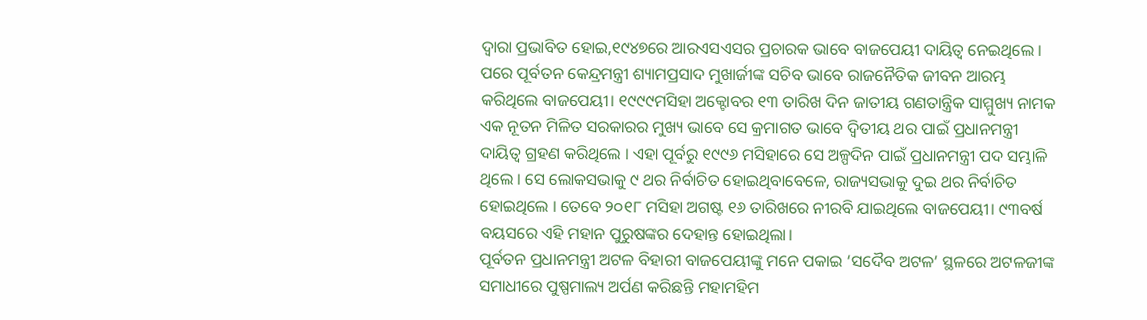ଦ୍ୱାରା ପ୍ରଭାବିତ ହୋଇ,୧୯୪୭ରେ ଆରଏସଏସର ପ୍ରଚାରକ ଭାବେ ବାଜପେୟୀ ଦାୟିତ୍ୱ ନେଇଥିଲେ । ପରେ ପୂର୍ବତନ କେନ୍ଦ୍ରମନ୍ତ୍ରୀ ଶ୍ୟାମପ୍ରସାଦ ମୁଖାର୍ଜୀଙ୍କ ସଚିବ ଭାବେ ରାଜନୈତିକ ଜୀବନ ଆରମ୍ଭ କରିଥିଲେ ବାଜପେୟୀ। ୧୯୯୯ମସିହା ଅକ୍ଟୋବର ୧୩ ତାରିଖ ଦିନ ଜାତୀୟ ଗଣତାନ୍ତ୍ରିକ ସାମ୍ମୁଖ୍ୟ ନାମକ ଏକ ନୂତନ ମିଳିତ ସରକାରର ମୁଖ୍ୟ ଭାବେ ସେ କ୍ରମାଗତ ଭାବେ ଦ୍ୱିତୀୟ ଥର ପାଇଁ ପ୍ରଧାନମନ୍ତ୍ରୀ ଦାୟିତ୍ୱ ଗ୍ରହଣ କରିଥିଲେ । ଏହା ପୂର୍ବରୁ ୧୯୯୬ ମସିହାରେ ସେ ଅଳ୍ପଦିନ ପାଇଁ ପ୍ରଧାନମନ୍ତ୍ରୀ ପଦ ସମ୍ଭାଳି ଥିଲେ । ସେ ଲୋକସଭାକୁ ୯ ଥର ନିର୍ବାଚିତ ହୋଇଥିବାବେଳେ, ରାଜ୍ୟସଭାକୁ ଦୁଇ ଥର ନିର୍ବାଚିତ ହୋଇଥିଲେ । ତେବେ ୨୦୧୮ ମସିହା ଅଗଷ୍ଟ ୧୬ ତାରିଖରେ ନୀରବି ଯାଇଥିଲେ ବାଜପେୟୀ। ୯୩ବର୍ଷ ବୟସରେ ଏହି ମହାନ ପୁରୁଷଙ୍କର ଦେହାନ୍ତ ହୋଇଥିଲା।
ପୂର୍ବତନ ପ୍ରଧାନମନ୍ତ୍ରୀ ଅଟଳ ବିହାରୀ ବାଜପେୟୀଙ୍କୁ ମନେ ପକାଇ ‘ସଦୈବ ଅଟଳ’ ସ୍ଥଳରେ ଅଟଳଜୀଙ୍କ ସମାଧୀରେ ପୁଷ୍ପମାଲ୍ୟ ଅର୍ପଣ କରିଛନ୍ତି ମହାମହିମ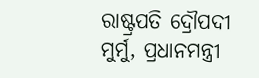ରାଷ୍ଟ୍ରପତି ଦ୍ରୌପଦୀ ମୁର୍ମୁ, ପ୍ରଧାନମନ୍ତ୍ରୀ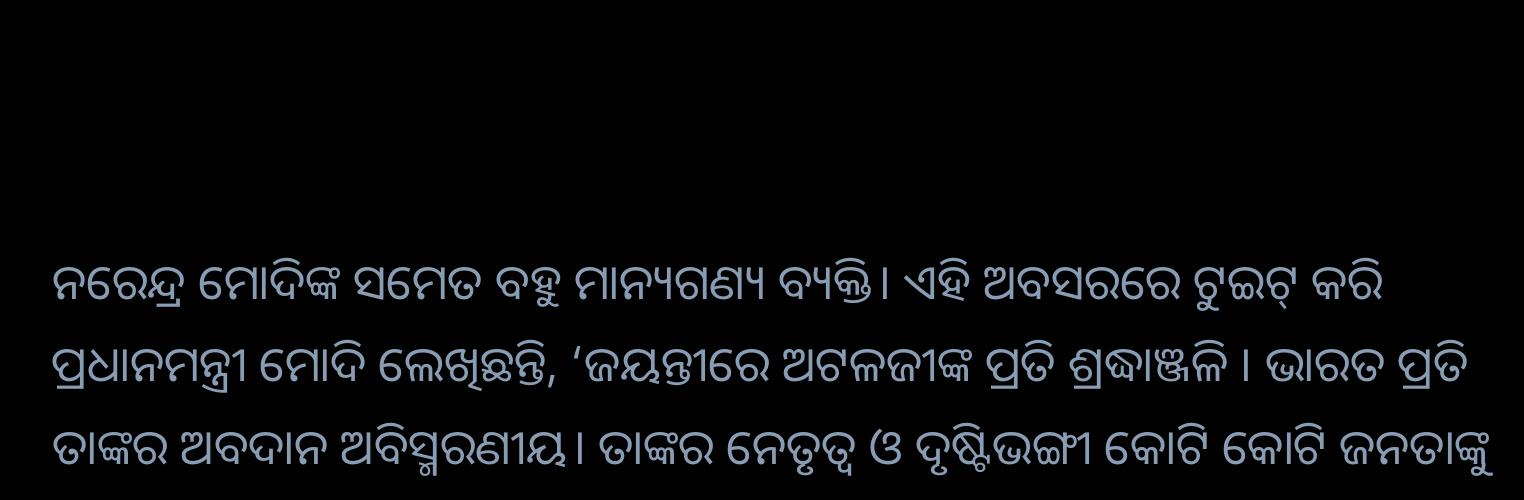ନରେନ୍ଦ୍ର ମୋଦିଙ୍କ ସମେତ ବହୁ ମାନ୍ୟଗଣ୍ୟ ବ୍ୟକ୍ତି। ଏହି ଅବସରରେ ଟୁଇଟ୍ କରି ପ୍ରଧାନମନ୍ତ୍ରୀ ମୋଦି ଲେଖିଛନ୍ତି, ‘ଜୟନ୍ତୀରେ ଅଟଳଜୀଙ୍କ ପ୍ରତି ଶ୍ରଦ୍ଧାଞ୍ଜଳି । ଭାରତ ପ୍ରତି ତାଙ୍କର ଅବଦାନ ଅବିସ୍ମରଣୀୟ। ତାଙ୍କର ନେତୃତ୍ୱ ଓ ଦୃଷ୍ଟିଭଙ୍ଗୀ କୋଟି କୋଟି ଜନତାଙ୍କୁ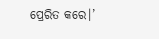ପ୍ରେରିତ କରେ।’